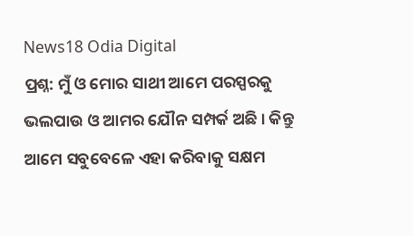News18 Odia Digital
ପ୍ରଶ୍ନ: ମୁଁ ଓ ମୋର ସାଥୀ ଆମେ ପରସ୍ପରକୁ ଭଲପାଉ ଓ ଆମର ଯୌନ ସମ୍ପର୍କ ଅଛି । କିନ୍ତୁ ଆମେ ସବୁବେଳେ ଏହା କରିବାକୁ ସକ୍ଷମ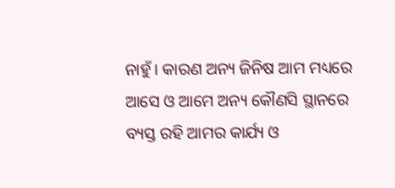ନାହୁଁ । କାରଣ ଅନ୍ୟ ଜିନିଷ ଆମ ମଧ୍ୟରେ ଆସେ ଓ ଆମେ ଅନ୍ୟ କୌଣସି ସ୍ଥାନରେ ବ୍ୟସ୍ତ ରହି ଆମର କାର୍ଯ୍ୟ ଓ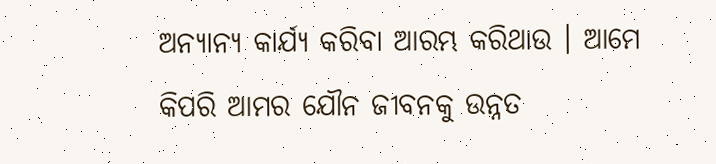ଅନ୍ୟାନ୍ୟ କାର୍ଯ୍ୟ କରିବା ଆରମ୍ଭ କରିଥାଉ । ଆମେ କିପରି ଆମର ଯୌନ ଜୀବନକୁ ଉନ୍ନତ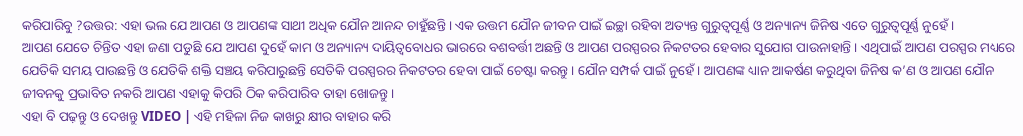କରିପାରିବୁ ?ଉତ୍ତର: ଏହା ଭଲ ଯେ ଆପଣ ଓ ଆପଣଙ୍କ ସାଥୀ ଅଧିକ ଯୌନ ଆନନ୍ଦ ଚାହୁଁଛନ୍ତି । ଏକ ଉତ୍ତମ ଯୌନ ଜୀବନ ପାଇଁ ଇଚ୍ଛା ରହିବା ଅତ୍ୟନ୍ତ ଗୁରୁତ୍ୱପୂର୍ଣ୍ଣ ଓ ଅନ୍ୟାନ୍ୟ ଜିନିଷ ଏତେ ଗୁରୁତ୍ୱପୂର୍ଣ୍ଣ ନୁହେଁ ।
ଆପଣ ଯେତେ ଚିନ୍ତିତ ଏହା ଜଣା ପଡୁଛି ଯେ ଆପଣ ଦୁହେଁ କାମ ଓ ଅନ୍ୟାନ୍ୟ ଦାୟିତ୍ୱବୋଧର ଭାରରେ ବଶବର୍ତ୍ତୀ ଅଛନ୍ତି ଓ ଆପଣ ପରସ୍ପରର ନିକଟତର ହେବାର ସୁଯୋଗ ପାଉନାହାନ୍ତି । ଏଥିପାଇଁ ଆପଣ ପରସ୍ପର ମଧ୍ୟରେ ଯେତିକି ସମୟ ପାଉଛନ୍ତି ଓ ଯେତିକି ଶକ୍ତି ସଞ୍ଚୟ କରିପାରୁଛନ୍ତି ସେତିକି ପରସ୍ପରର ନିକଟତର ହେବା ପାଇଁ ଚେଷ୍ଟା କରନ୍ତୁ । ଯୌନ ସମ୍ପର୍କ ପାଇଁ ନୁହେଁ । ଆପଣଙ୍କ ଧ୍ୟାନ ଆକର୍ଷଣ କରୁଥିବା ଜିନିଷ କ’ଣ ଓ ଆପଣ ଯୌନ ଜୀବନକୁ ପ୍ରଭାବିତ ନକରି ଆପଣ ଏହାକୁ କିପରି ଠିକ କରିପାରିବ ତାହା ଖୋଜନ୍ତୁ ।
ଏହା ବି ପଢ଼ନ୍ତୁ ଓ ଦେଖନ୍ତୁ VIDEO | ଏହି ମହିଳା ନିଜ କାଖରୁ କ୍ଷୀର ବାହାର କରି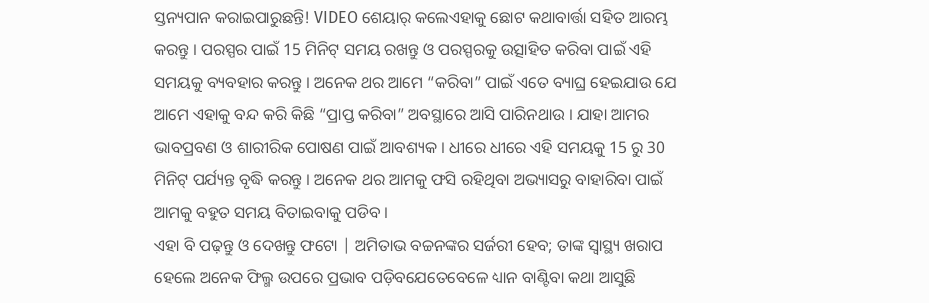ସ୍ତନ୍ୟପାନ କରାଇପାରୁଛନ୍ତି! VIDEO ଶେୟାର୍ କଲେଏହାକୁ ଛୋଟ କଥାବାର୍ତ୍ତା ସହିତ ଆରମ୍ଭ କରନ୍ତୁ । ପରସ୍ପର ପାଇଁ 15 ମିନିଟ୍ ସମୟ ରଖନ୍ତୁ ଓ ପରସ୍ପରକୁ ଉତ୍ସାହିତ କରିବା ପାଇଁ ଏହି ସମୟକୁ ବ୍ୟବହାର କରନ୍ତୁ । ଅନେକ ଥର ଆମେ “କରିବା” ପାଇଁ ଏତେ ବ୍ୟାଘ୍ର ହେଇଯାଉ ଯେ ଆମେ ଏହାକୁ ବନ୍ଦ କରି କିଛି “ପ୍ରାପ୍ତ କରିବା” ଅବସ୍ଥାରେ ଆସି ପାରିନଥାଉ । ଯାହା ଆମର ଭାବପ୍ରବଣ ଓ ଶାରୀରିକ ପୋଷଣ ପାଇଁ ଆବଶ୍ୟକ । ଧୀରେ ଧୀରେ ଏହି ସମୟକୁ 15 ରୁ 30 ମିନିଟ୍ ପର୍ଯ୍ୟନ୍ତ ବୃଦ୍ଧି କରନ୍ତୁ । ଅନେକ ଥର ଆମକୁ ଫସି ରହିଥିବା ଅଭ୍ୟାସରୁ ବାହାରିବା ପାଇଁ ଆମକୁ ବହୁତ ସମୟ ବିତାଇବାକୁ ପଡିବ ।
ଏହା ବି ପଢ଼ନ୍ତୁ ଓ ଦେଖନ୍ତୁ ଫଟୋ | ଅମିତାଭ ବଚ୍ଚନଙ୍କର ସର୍ଜରୀ ହେବ; ତାଙ୍କ ସ୍ୱାସ୍ଥ୍ୟ ଖରାପ ହେଲେ ଅନେକ ଫିଲ୍ମ ଉପରେ ପ୍ରଭାବ ପଡ଼ିବଯେତେବେଳେ ଧ୍ୟାନ ବାଣ୍ଟିବା କଥା ଆସୁଛି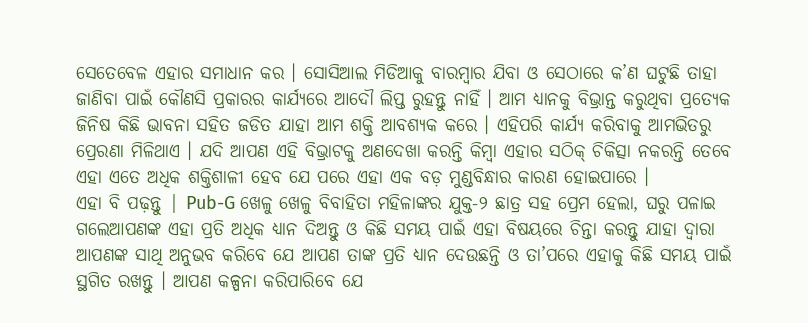ସେତେବେଳ ଏହାର ସମାଧାନ କର । ସୋସିଆଲ ମିଡିଆକୁ ବାରମ୍ବାର ଯିବା ଓ ସେଠାରେ କ’ଣ ଘଟୁଛି ତାହା ଜାଣିବା ପାଇଁ କୌଣସି ପ୍ରକାରର କାର୍ଯ୍ୟରେ ଆଦୌ ଲିପ୍ତ ରୁହନ୍ତୁ ନାହିଁ । ଆମ ଧ୍ୟାନକୁ ବିଭ୍ରାନ୍ତ କରୁଥିବା ପ୍ରତ୍ୟେକ ଜିନିଷ କିଛି ଭାବନା ସହିତ ଜଡିତ ଯାହା ଆମ ଶକ୍ତି ଆବଶ୍ୟକ କରେ । ଏହିପରି କାର୍ଯ୍ୟ କରିବାକୁ ଆମଭିତରୁ ପ୍ରେରଣା ମିଳିଥାଏ । ଯଦି ଆପଣ ଏହି ବିଭ୍ରାଟକୁ ଅଣଦେଖା କରନ୍ତି କିମ୍ବା ଏହାର ସଠିକ୍ ଚିକିତ୍ସା ନକରନ୍ତି ତେବେ ଏହା ଏତେ ଅଧିକ ଶକ୍ତିଶାଳୀ ହେବ ଯେ ପରେ ଏହା ଏକ ବଡ଼ ମୁଣ୍ଡବିନ୍ଧାର କାରଣ ହୋଇପାରେ ।
ଏହା ବି ପଢ଼ନ୍ତୁ | Pub-G ଖେଳୁ ଖେଳୁ ବିବାହିତା ମହିଳାଙ୍କର ଯୁକ୍ତ-୨ ଛାତ୍ର ସହ ପ୍ରେମ ହେଲା, ଘରୁ ପଳାଇ ଗଲେଆପଣଙ୍କ ଏହା ପ୍ରତି ଅଧିକ ଧ୍ୟାନ ଦିଅନ୍ତୁ ଓ କିଛି ସମୟ ପାଇଁ ଏହା ବିଷୟରେ ଚିନ୍ତା କରନ୍ତୁ ଯାହା ଦ୍ୱାରା ଆପଣଙ୍କ ସାଥି ଅନୁଭବ କରିବେ ଯେ ଆପଣ ତାଙ୍କ ପ୍ରତି ଧ୍ୟାନ ଦେଉଛନ୍ତି ଓ ତା’ପରେ ଏହାକୁ କିଛି ସମୟ ପାଇଁ ସ୍ଥଗିତ ରଖନ୍ତୁ । ଆପଣ କଳ୍ପନା କରିପାରିବେ ଯେ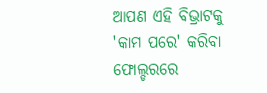ଆପଣ ଏହି ବିଭ୍ରାଟକୁ 'କାମ ପରେ' କରିବା ଫୋଲ୍ଡରରେ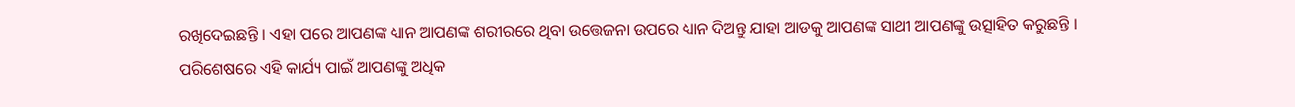ରଖିଦେଇଛନ୍ତି । ଏହା ପରେ ଆପଣଙ୍କ ଧ୍ୟାନ ଆପଣଙ୍କ ଶରୀରରେ ଥିବା ଉତ୍ତେଜନା ଉପରେ ଧ୍ୟାନ ଦିଅନ୍ତୁ ଯାହା ଆଡକୁ ଆପଣଙ୍କ ସାଥୀ ଆପଣଙ୍କୁ ଉତ୍ସାହିତ କରୁଛନ୍ତି ।
ପରିଶେଷରେ ଏହି କାର୍ଯ୍ୟ ପାଇଁ ଆପଣଙ୍କୁ ଅଧିକ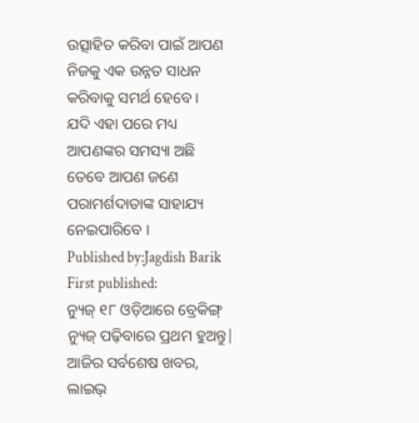ଉତ୍ସାହିତ କରିବା ପାଇଁ ଆପଣ ନିଜକୁ ଏକ ଉନ୍ନତ ସାଧନ କରିବାକୁ ସମର୍ଥ ହେବେ ।
ଯଦି ଏହା ପରେ ମଧ୍ୟ ଆପଣଙ୍କର ସମସ୍ୟା ଅଛି ତେବେ ଆପଣ ଜଣେ ପରାମର୍ଶଦାତାଙ୍କ ସାହାଯ୍ୟ ନେଇପାରିବେ ।
Published by:Jagdish Barik
First published:
ନ୍ୟୁଜ୍ ୧୮ ଓଡ଼ିଆରେ ବ୍ରେକିଙ୍ଗ୍ ନ୍ୟୁଜ୍ ପଢ଼ିବାରେ ପ୍ରଥମ ହୁଅନ୍ତୁ| ଆଜିର ସର୍ବଶେଷ ଖବର, ଲାଇଭ୍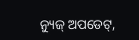ନ୍ୟୁଜ୍ ଅପଡେଟ୍,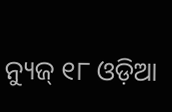ନ୍ୟୁଜ୍ ୧୮ ଓଡ଼ିଆ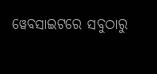ୱେବସାଇଟରେ ସବୁଠାରୁ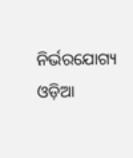ନିର୍ଭରଯୋଗ୍ୟ ଓଡ଼ିଆ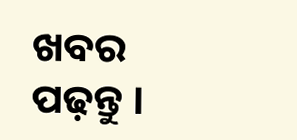ଖବର ପଢ଼ନ୍ତୁ ।